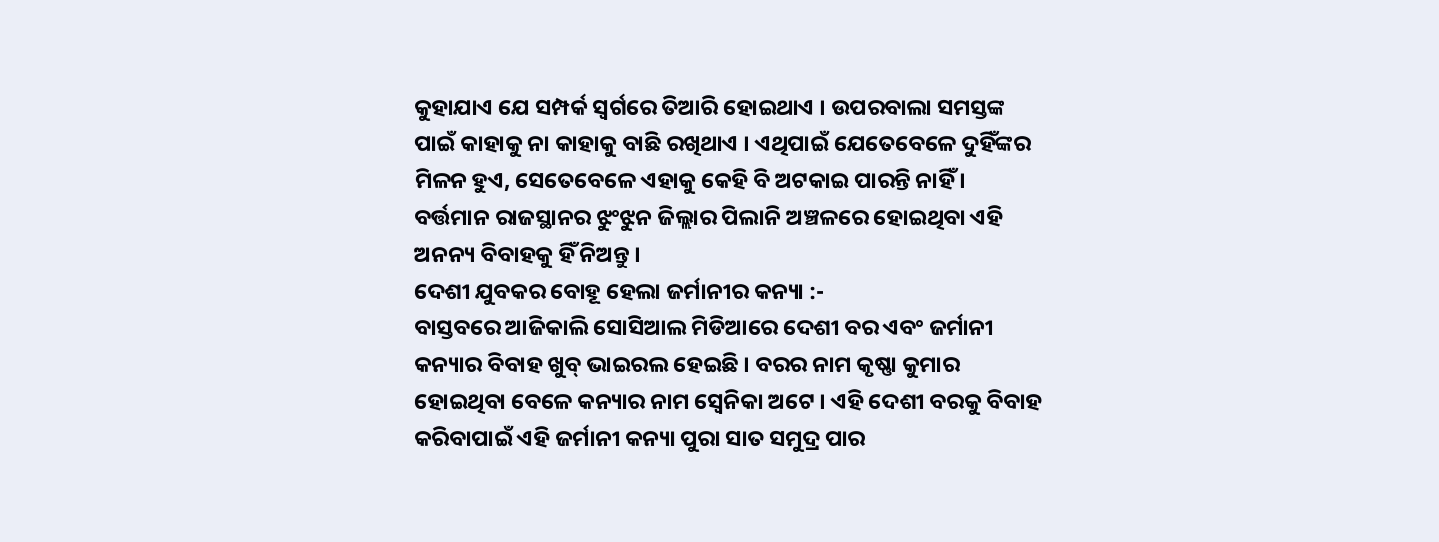କୁହାଯାଏ ଯେ ସମ୍ପର୍କ ସ୍ଵର୍ଗରେ ତିଆରି ହୋଇଥାଏ । ଉପରବାଲା ସମସ୍ତଙ୍କ ପାଇଁ କାହାକୁ ନା କାହାକୁ ବାଛି ରଖିଥାଏ । ଏଥିପାଇଁ ଯେତେବେଳେ ଦୁହିଁଙ୍କର ମିଳନ ହୁଏ, ସେତେବେଳେ ଏହାକୁ କେହି ବି ଅଟକାଇ ପାରନ୍ତି ନାହିଁ । ବର୍ତ୍ତମାନ ରାଜସ୍ଥାନର ଝୁଂଝୁନ ଜିଲ୍ଲାର ପିଲାନି ଅଞ୍ଚଳରେ ହୋଇଥିବା ଏହି ଅନନ୍ୟ ବିବାହକୁ ହିଁ ନିଅନ୍ତୁ ।
ଦେଶୀ ଯୁବକର ବୋହୂ ହେଲା ଜର୍ମାନୀର କନ୍ୟା :-
ବାସ୍ତବରେ ଆଜିକାଲି ସୋସିଆଲ ମିଡିଆରେ ଦେଶୀ ବର ଏବଂ ଜର୍ମାନୀ କନ୍ୟାର ବିବାହ ଖୁବ୍ ଭାଇରଲ ହେଇଛି । ବରର ନାମ କୃଷ୍ଣା କୁମାର ହୋଇଥିବା ବେଳେ କନ୍ୟାର ନାମ ସ୍ୱେନିକା ଅଟେ । ଏହି ଦେଶୀ ବରକୁ ବିବାହ କରିବାପାଇଁ ଏହି ଜର୍ମାନୀ କନ୍ୟା ପୁରା ସାତ ସମୁଦ୍ର ପାର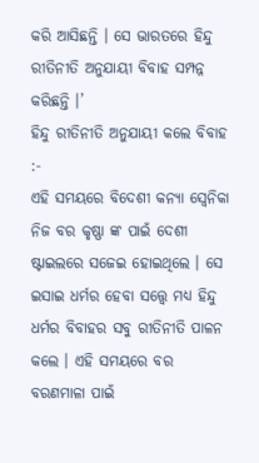କରି ଆସିଛନ୍ତି । ସେ ଭାରତରେ ହିନ୍ଦୁ ରୀତିନୀତି ଅନୁଯାୟୀ ବିବାହ ସମ୍ପନ୍ନ କରିଛନ୍ତି ।’
ହିନ୍ଦୁ ରୀତିନୀତି ଅନୁଯାୟୀ କଲେ ବିବାହ :-
ଏହି ସମୟରେ ବିଦେଶୀ କନ୍ୟା ସ୍ଵେନିକା ନିଜ ବର କୃଷ୍ଣା ଙ୍କ ପାଇଁ ଦେଶୀ ଷ୍ଟାଇଲରେ ସଜେଇ ହୋଇଥିଲେ । ସେ ଇସାଇ ଧର୍ମର ହେବା ସତ୍ତ୍ବେ ମଧ୍ୟ ହିନ୍ଦୁ ଧର୍ମର ବିବାହର ସବୁ ରୀତିନୀତି ପାଳନ କଲେ । ଏହି ସମୟରେ ବର ବରଣମାଳା ପାଇଁ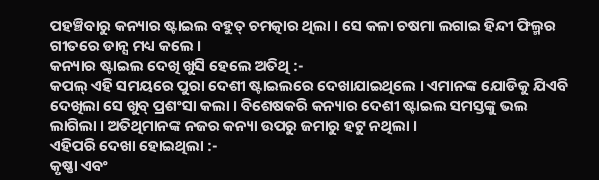ପହଞ୍ଚିବାରୁ କନ୍ୟାର ଷ୍ଟାଇଲ ବହୁତ୍ ଚମତ୍କାର ଥିଲା । ସେ କଳା ଚଷମା ଲଗାଇ ହିନ୍ଦୀ ଫିଲ୍ମର ଗୀତରେ ଡାନ୍ସ ମଧ୍ୟ କଲେ ।
କନ୍ୟାର ଷ୍ଟାଇଲ ଦେଖି ଖୁସି ହେଲେ ଅତିଥି :-
କପଲ୍ ଏହି ସମୟରେ ପୁରା ଦେଶୀ ଷ୍ଟାଇଲରେ ଦେଖାଯାଇଥିଲେ । ଏମାନଙ୍କ ଯୋଡିକୁ ଯିଏବି ଦେଖିଲା ସେ ଖୁବ୍ ପ୍ରଶଂସା କଲା । ବିଶେଷକରି କନ୍ୟାର ଦେଶୀ ଷ୍ଟାଇଲ ସମସ୍ତଙ୍କୁ ଭଲ ଲାଗିଲା । ଅତିଥିମାନଙ୍କ ନଜର କନ୍ୟା ଉପରୁ ଜମାରୁ ହଟୁ ନଥିଲା ।
ଏହିପରି ଦେଖା ହୋଇଥିଲା :-
କୃଷ୍ଣା ଏବଂ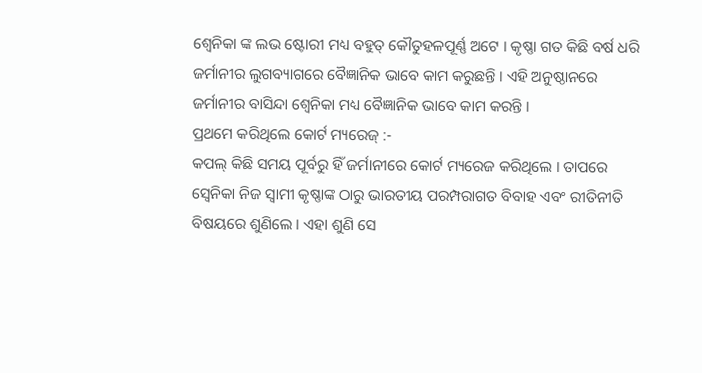ଶ୍ୱେନିକା ଙ୍କ ଲଭ ଷ୍ଟୋରୀ ମଧ୍ୟ ବହୁତ୍ କୌତୁହଳପୂର୍ଣ୍ଣ ଅଟେ । କୃଷ୍ଣା ଗତ କିଛି ବର୍ଷ ଧରି ଜର୍ମାନୀର ଲୁଗବ୍ୟାଗରେ ବୈଜ୍ଞାନିକ ଭାବେ କାମ କରୁଛନ୍ତି । ଏହି ଅନୁଷ୍ଠାନରେ ଜର୍ମାନୀର ବାସିନ୍ଦା ଶ୍ଵେନିକା ମଧ୍ୟ ବୈଜ୍ଞାନିକ ଭାବେ କାମ କରନ୍ତି ।
ପ୍ରଥମେ କରିଥିଲେ କୋର୍ଟ ମ୍ୟରେଜ୍ :-
କପଲ୍ କିଛି ସମୟ ପୂର୍ବରୁ ହିଁ ଜର୍ମାନୀରେ କୋର୍ଟ ମ୍ୟରେଜ କରିଥିଲେ । ତାପରେ ସ୍ୱେନିକା ନିଜ ସ୍ବାମୀ କୃଷ୍ଣାଙ୍କ ଠାରୁ ଭାରତୀୟ ପରମ୍ପରାଗତ ବିବାହ ଏବଂ ରୀତିନୀତି ବିଷୟରେ ଶୁଣିଲେ । ଏହା ଶୁଣି ସେ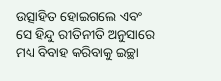ଉତ୍ସାହିତ ହୋଇଗଲେ ଏବଂ ସେ ହିନ୍ଦୁ ରୀତିନୀତି ଅନୁସାରେ ମଧ୍ୟ ବିବାହ କରିବାକୁ ଇଚ୍ଛା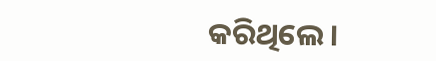କରିଥିଲେ ।